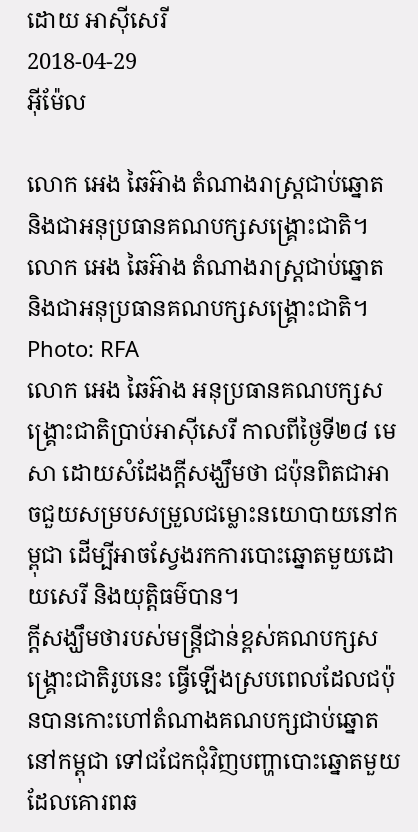ដោយ អាស៊ីសេរី
2018-04-29
អ៊ីម៉ែល

លោក អេង ឆៃអ៊ាង តំណាងរាស្ត្រជាប់ឆ្នោត និងជាអនុប្រធានគណបក្សសង្គ្រោះជាតិ។
លោក អេង ឆៃអ៊ាង តំណាងរាស្ត្រជាប់ឆ្នោត និងជាអនុប្រធានគណបក្សសង្គ្រោះជាតិ។
Photo: RFA
លោក អេង ឆៃអ៊ាង អនុប្រធានគណបក្សសង្គ្រោះជាតិប្រាប់អាស៊ីសេរី កាលពីថ្ងៃទី២៨ មេសា ដោយសំដែងក្តីសង្ឃឹមថា ជប៉ុនពិតជាអាចជួយសម្របសម្រួលជម្លោះនយោបាយនៅកម្ពុជា ដើម្បីអាចស្វែងរកការបោះឆ្នោតមួយដោយសេរី និងយុត្តិធម៌បាន។
ក្តីសង្ឃឹមថារបស់មន្ត្រីជាន់ខ្ពស់គណបក្សសង្គ្រោះជាតិរូបនេះ ធ្វើឡើងស្របពេលដែលជប៉ុនបានកោះហៅតំណាងគណបក្សជាប់ឆ្នោតនៅកម្ពុជា ទៅជជែកជុំវិញបញ្ហាបោះឆ្នោតមួយដែលគោរពឆ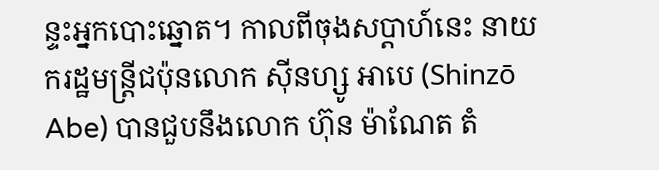ន្ទះអ្នកបោះឆ្នោត។ កាលពីចុងសប្ដាហ៍នេះ នាយករដ្ឋមន្ត្រីជប៉ុនលោក ស៊ីនហ្សូ អាបេ (Shinzō Abe) បានជួបនឹងលោក ហ៊ុន ម៉ាណែត តំ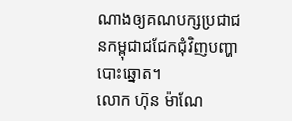ណាងឲ្យគណបក្សប្រជាជនកម្ពុជាជជែកជុំវិញបញ្ហាបោះឆ្នោត។
លោក ហ៊ុន ម៉ាណែ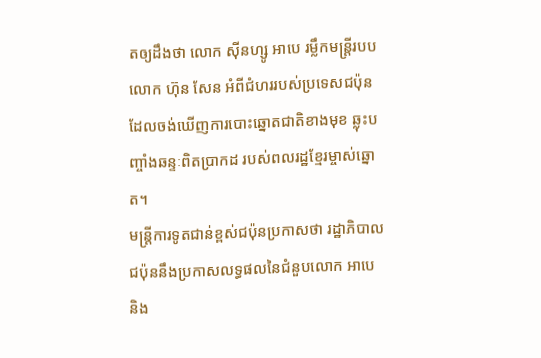តឲ្យដឹងថា លោក ស៊ីនហ្សូ អាបេ រម្លឹកមន្ត្រីរបបលោក ហ៊ុន សែន អំពីជំហររបស់ប្រទេសជប៉ុន ដែលចង់ឃើញការបោះឆ្នោតជាតិខាងមុខ ឆ្លុះបញ្ចាំងឆន្ទៈពិតប្រាកដ របស់ពលរដ្ឋខ្មែរម្ចាស់ឆ្នោត។
មន្ត្រីការទូតជាន់ខ្ពស់ជប៉ុនប្រកាសថា រដ្ឋាភិបាលជប៉ុននឹងប្រកាសលទ្ធផលនៃជំនួបលោក អាបេ និង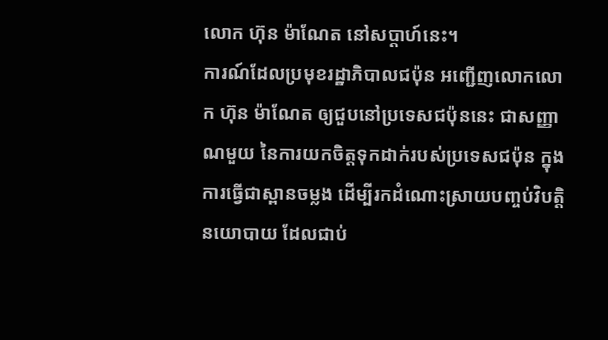លោក ហ៊ុន ម៉ាណែត នៅសប្ដាហ៍នេះ។
ការណ៍ដែលប្រមុខរដ្ឋាភិបាលជប៉ុន អញ្ជើញលោកលោក ហ៊ុន ម៉ាណែត ឲ្យជួបនៅប្រទេសជប៉ុននេះ ជាសញ្ញាណមួយ នៃការយកចិត្តទុកដាក់របស់ប្រទេសជប៉ុន ក្នុងការធ្វើជាស្ពានចម្លង ដើម្បីរកដំណោះស្រាយបញ្ចប់វិបត្តិនយោបាយ ដែលជាប់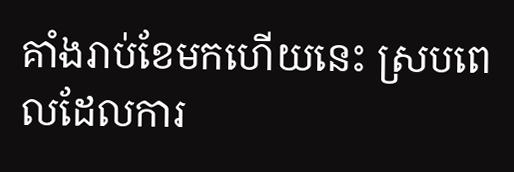គាំងរាប់ខែមកហើយនេះ ស្របពេលដែលការ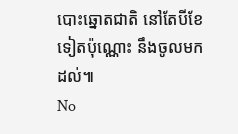បោះឆ្នោតជាតិ នៅតែបីខែទៀតប៉ុណ្ណោះ នឹងចូលមកដល់៕
No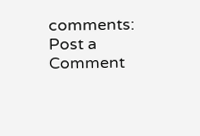comments:
Post a Comment